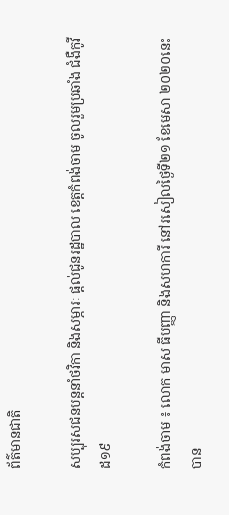ព័ត៌មានជាតិ

សប្បុរសជនបន្តនាំថវិកា និងសម្ភារៈ ផ្តល់ជូនរដ្ឋបាល ខេត្តកំពង់ចាម ចូលរួមប្រឆាំង ជំងឺកូវីដ១៩

កំពង់ចាម ៖ លោក មាស ធីបញ្ញា និងសហការី នៅរសៀលថ្ងៃទី២១ ខែមេសា ២០២០នេះ បាន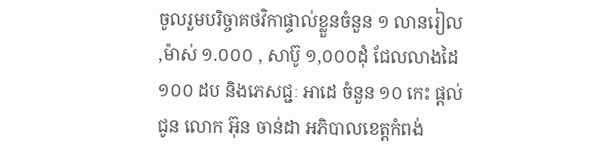ចូលរួមបរិច្ចាគថវិកាផ្ទាល់ខ្លួនចំនួន ១ លានរៀល ,ម៉ាស់ ១.០០០ , សាប៊ូ ១,០០០ដុំ ជែលលាងដៃ ១០០ ដប និងភេសជ្ជៈ អាដេ ចំនួន ១០ កេះ ផ្តល់ជូន លោក អ៊ុន ចាន់ដា អភិបាលខេត្តកំពង់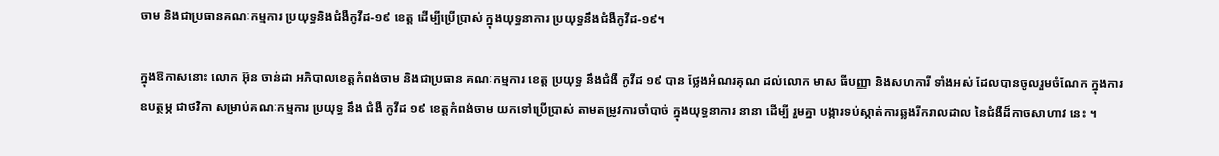ចាម និងជាប្រធានគណៈកម្មការ ប្រយុទ្ធនិងជំងឺកូវីដ-១៩ ខេត្ត ដើម្បីប្រើប្រាស់ ក្នុងយុទ្ធនាការ ប្រយុទ្ធនឹងជំងឺកូវីដ-១៩។

ក្នុងឱកាសនោះ លោក អ៊ុន ចាន់ដា អភិបាលខេត្តកំពង់ចាម និងជាប្រធាន គណៈកម្មការ ខេត្ត ប្រយុទ្ធ នឹងជំងឺ កូវីដ ១៩ បាន ថ្លែងអំណរគុណ ដល់លោក មាស ធីបញ្ញា និងសហការី ទាំងអស់ ដែលបានចូលរួមចំណែក ក្នុងការឧបត្ថម្ភ ជាថវិកា សម្រាប់គណៈកម្មការ ប្រយុទ្ធ នឹង ជំងឺ កូវីដ ១៩ ខេត្តកំពង់ចាម យកទៅប្រើប្រាស់ តាមតម្រូវការចាំបាច់ ក្នុងយុទ្ធនាការ នានា ដើម្បី រួមគ្នា បង្ការទប់ស្កាត់ការឆ្លងរីករាលដាល នៃជំងឺដ៏កាចសាហាវ នេះ ។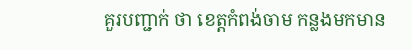គួរបញ្ជាក់ ថា ខេត្តកំពង់ចាម កន្លងមកមាន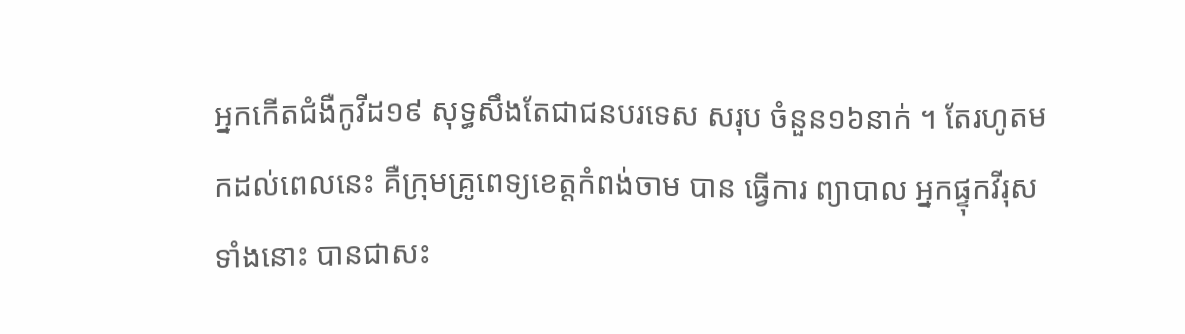អ្នកកើតជំងឺកូវីដ១៩ សុទ្ធសឹងតែជាជនបរទេស សរុប ចំនួន១៦នាក់ ។ តែរហូតមកដល់ពេលនេះ គឺក្រុមគ្រូពេទ្យខេត្តកំពង់ចាម បាន ធ្វើការ ព្យាបាល អ្នកផ្ទុកវីរុស ទាំងនោះ បានជាសះ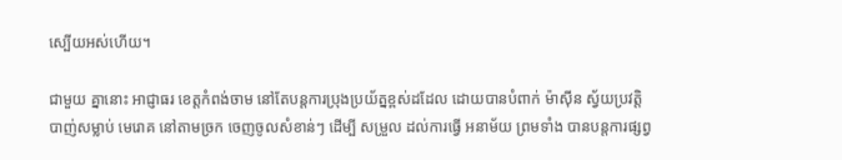ស្បើយអស់ហើយ។

ជាមួយ គ្នានោះ អាជ្ញាធរ ខេត្តកំពង់ចាម នៅតែបន្តការប្រុងប្រយ័ត្នខ្ពស់ដដែល ដោយបានបំពាក់ ម៉ាស៊ីន ស្វ័យប្រវត្តិ បាញ់សម្លាប់ មេរោគ នៅតាមច្រក ចេញចូលសំខាន់ៗ ដើម្បី សម្រួល ដល់ការធ្វើ អនាម័យ ព្រមទាំង បានបន្តការផ្សព្វ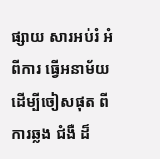ផ្សាយ សារអប់រំ អំពីការ ធ្វើអនាម័យ ដើម្បីចៀសផុត ពីការឆ្លង ជំងឺ ដ៏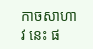កាចសាហាវ នេះ ផ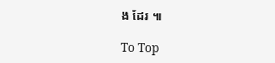ង ដែរ ៕

To Top